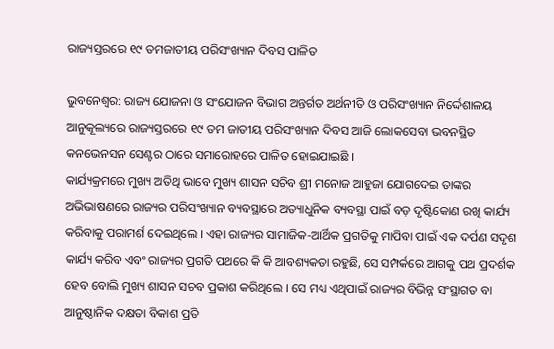ରାଜ୍ୟସ୍ତରରେ ୧୯ ତମଜାତୀୟ ପରିସଂଖ୍ୟାନ ଦିବସ ପାଳିତ

ଭୁବନେଶ୍ୱର: ରାଜ୍ୟ ଯୋଜନା ଓ ସଂଯୋଜନ ବିଭାଗ ଅନ୍ତର୍ଗତ ଅର୍ଥନୀତି ଓ ପରିସଂଖ୍ୟାନ ନିର୍ଦ୍ଦେଶାଳୟ ଆନୁକୂଲ୍ୟରେ ରାଜ୍ୟସ୍ତରରେ ୧୯ ତମ ଜାତୀୟ ପରିସଂଖ୍ୟାନ ଦିବସ ଆଜି ଲୋକସେବା ଭବନସ୍ଥିତ କନଭେନସନ ସେଣ୍ଟର ଠାରେ ସମାରୋହରେ ପାଳିତ ହୋଇଯାଇଛି ।
କାର୍ଯ୍ୟକ୍ରମରେ ମୁଖ୍ୟ ଅତିଥି ଭାବେ ମୁଖ୍ୟ ଶାସନ ସଚିବ ଶ୍ରୀ ମନୋଜ ଆହୁଜା ଯୋଗଦେଇ ତାଙ୍କର ଅଭିଭାଷଣରେ ରାଜ୍ୟର ପରିସଂଖ୍ୟାନ ବ୍ୟବସ୍ଥାରେ ଅତ୍ୟାଧୁନିକ ବ୍ୟବସ୍ଥା ପାଇଁ ବଡ଼ ଦୃଷ୍ଟିକୋଣ ରଖି କାର୍ଯ୍ୟ କରିବାକୁ ପରାମର୍ଶ ଦେଇଥିଲେ । ଏହା ରାଜ୍ୟର ସାମାଜିକ-ଆର୍ଥିକ ପ୍ରଗତିକୁ ମାପିବା ପାଇଁ ଏକ ଦର୍ପଣ ସଦୃଶ କାର୍ଯ୍ୟ କରିବ ଏବଂ ରାଜ୍ୟର ପ୍ରଗତି ପଥରେ କି କି ଆବଶ୍ୟକତା ରହୁଛି, ସେ ସମ୍ପର୍କରେ ଆଗକୁ ପଥ ପ୍ରଦର୍ଶକ ହେବ ବୋଲି ମୁଖ୍ୟ ଶାସନ ସଚବ ପ୍ରକାଶ କରିଥିଲେ । ସେ ମଧ୍ୟ ଏଥିପାଇଁ ରାଜ୍ୟର ବିଭିନ୍ନ ସଂସ୍ଥାଗତ ବା ଆନୁଷ୍ଠାନିକ ଦକ୍ଷତା ବିକାଶ ପ୍ରତି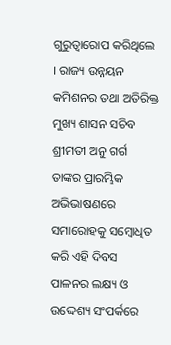ଗୁରୁତ୍ୱାରୋପ କରିଥିଲେ । ରାଜ୍ୟ ଉନ୍ନୟନ କମିଶନର ତଥା ଅତିରିକ୍ତ ମୁଖ୍ୟ ଶାସନ ସଚିବ ଶ୍ରୀମତୀ ଅନୁ ଗର୍ଗ ତାଙ୍କର ପ୍ରାରମ୍ଭିକ ଅଭିଭାଷଣରେ ସମାରୋହକୁ ସମ୍ବୋଧିତ କରି ଏହି ଦିବସ ପାଳନର ଲକ୍ଷ୍ୟ ଓ ଉଦ୍ଦେଶ୍ୟ ସଂପର୍କରେ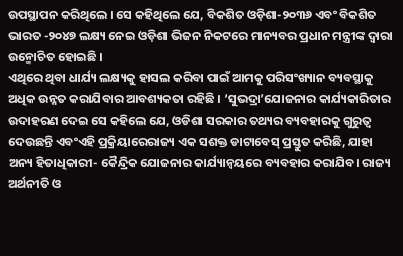ଉପସ୍ଥାପନ କରିଥିଲେ । ସେ କହିଥିଲେ ଯେ, ବିକଶିତ ଓଡ଼ିଶା-୨୦୩୬ ଏବଂ ବିକଶିତ ଭାରତ -୨୦୪୭ ଲକ୍ଷ୍ୟ ନେଇ ଓଡ଼ିଶା ଭିଜନ ନିକଟରେ ମାନ୍ୟବର ପ୍ରଧାନ ମନ୍ତ୍ରୀଙ୍କ ଦ୍ୱାରା ଉନ୍ମୋଚିତ ହୋଇଛି ।
ଏଥିରେ ଥିବା ଧାର୍ଯ୍ୟ ଲକ୍ଷ୍ୟକୁ ହାସଲ କରିବା ପାଇଁ ଆମକୁ ପରିସଂଖ୍ୟାନ ବ୍ୟବସ୍ଥାକୁ ଅଧିକ ଉନ୍ନତ କରାଯିବାର ଆବଶ୍ୟକତା ରହିଛି । ‘ସୁଭଦ୍ରା’ଯୋଜନାର କାର୍ଯ୍ୟକାରିତାର ଉଦାହରଣ ଦେଇ ସେ କହିଲେ ଯେ, ଓଡିଶା ସରକାର ତଥ୍ୟର ବ୍ୟବହାରକୁ ଗୁରୁତ୍ୱ ଦେଉଛନ୍ତି ଏବଂଏହି ପ୍ରକ୍ରିୟାରେରାଜ୍ୟ ଏକ ସଶକ୍ତ ଡାଟାବେସ୍ ପ୍ରସ୍ତୁତ କରିଛି, ଯାହା ଅନ୍ୟ ହିତାଧିକାରୀ- କୈନ୍ଦ୍ରିକ ଯୋଜନାର କାର୍ଯ୍ୟାନ୍ୱୟରେ ବ୍ୟବହାର କରାଯିବ। ରାଜ୍ୟ ଅର୍ଥନୀତି ଓ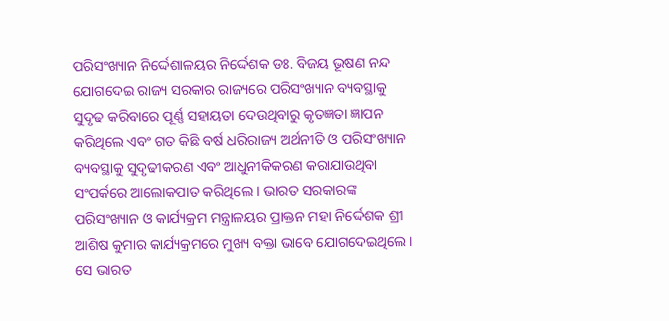ପରିସଂଖ୍ୟାନ ନିର୍ଦ୍ଦେଶାଳୟର ନିର୍ଦ୍ଦେଶକ ଡଃ. ବିଜୟ ଭୂଷଣ ନନ୍ଦ ଯୋଗଦେଇ ରାଜ୍ୟ ସରକାର ରାଜ୍ୟରେ ପରିସଂଖ୍ୟାନ ବ୍ୟବସ୍ଥାକୁ ସୁଦୃଢ କରିବାରେ ପୂର୍ଣ୍ଣ ସହାୟତା ଦେଉଥିବାରୁ କୃତଜ୍ଞତା ଜ୍ଞାପନ କରିଥିଲେ ଏବଂ ଗତ କିଛି ବର୍ଷ ଧରିରାଜ୍ୟ ଅର୍ଥନୀତି ଓ ପରିସଂଖ୍ୟାନ ବ୍ୟବସ୍ଥାକୁ ସୁଦୃଢୀକରଣ ଏବଂ ଆଧୁନୀକିକରଣ କରାଯାଉଥିବା ସଂପର୍କରେ ଆଲୋକପାତ କରିଥିଲେ । ଭାରତ ସରକାରଙ୍କ ପରିସଂଖ୍ୟାନ ଓ କାର୍ଯ୍ୟକ୍ରମ ମନ୍ତ୍ରାଳୟର ପ୍ରାକ୍ତନ ମହା ନିର୍ଦ୍ଦେଶକ ଶ୍ରୀ ଆଶିଷ କୁମାର କାର୍ଯ୍ୟକ୍ରମରେ ମୁଖ୍ୟ ବକ୍ତା ଭାବେ ଯୋଗଦେଇଥିଲେ । ସେ ଭାରତ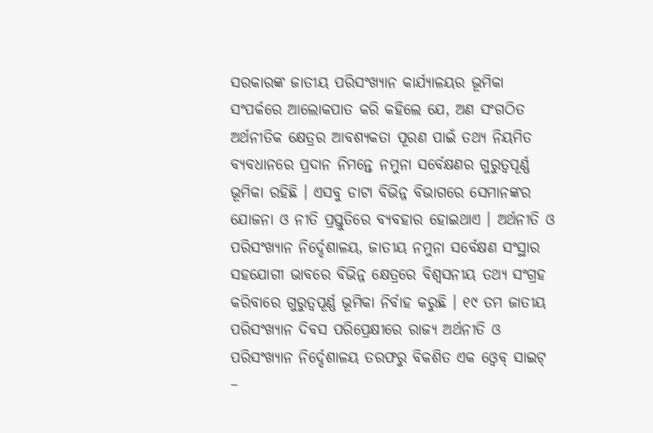ସରକାରଙ୍କ ଜାତୀୟ ପରିସଂଖ୍ୟାନ କାର୍ଯ୍ୟାଳୟର ଭୂମିକା ସଂପର୍କରେ ଆଲୋକପାତ କରି କହିଲେ ଯେ, ଅଣ ସଂଗଠିତ ଅର୍ଥନୀତିକ କ୍ଷେତ୍ରର ଆବଶ୍ୟକତା ପୂରଣ ପାଇଁ ତଥ୍ୟ ନିୟମିତ ବ୍ୟବଧାନରେ ପ୍ରଦାନ ନିମନ୍ତେ ନମୁନା ସର୍ବେକ୍ଷଣର ଗୁରୁତ୍ୱପୂର୍ଣ୍ଣ ଭୂମିକା ରହିଛି । ଏସବୁ ଡାଟା ବିଭିନ୍ନ ବିଭାଗରେ ସେମାନଙ୍କର ଯୋଜନା ଓ ନୀତି ପ୍ରସ୍ତୁତିରେ ବ୍ୟବହାର ହୋଇଥାଏ । ଅର୍ଥନୀତି ଓ ପରିସଂଖ୍ୟାନ ନିର୍ଦ୍ଦେଶାଳୟ, ଜାତୀୟ ନମୁନା ସର୍ବେକ୍ଷଣ ସଂସ୍ଥାର ସହଯୋଗୀ ଭାବରେ ବିଭିନ୍ନ କ୍ଷେତ୍ରରେ ବିଶ୍ୱସନୀୟ ତଥ୍ୟ ସଂଗ୍ରହ କରିବାରେ ଗୁରୁତ୍ୱପୂର୍ଣ୍ଣ ଭୂମିକା ନିର୍ବାହ କରୁଛି । ୧୯ ତମ ଜାତୀୟ ପରିସଂଖ୍ୟାନ ଦିବସ ପରିପ୍ରେକ୍ଷୀରେ ରାଜ୍ୟ ଅର୍ଥନୀତି ଓ ପରିସଂଖ୍ୟାନ ନିର୍ଦ୍ଦେଶାଳୟ ତରଫରୁ ବିକଶିତ ଏକ ଓ୍ୱେବ୍ ସାଇଟ୍ –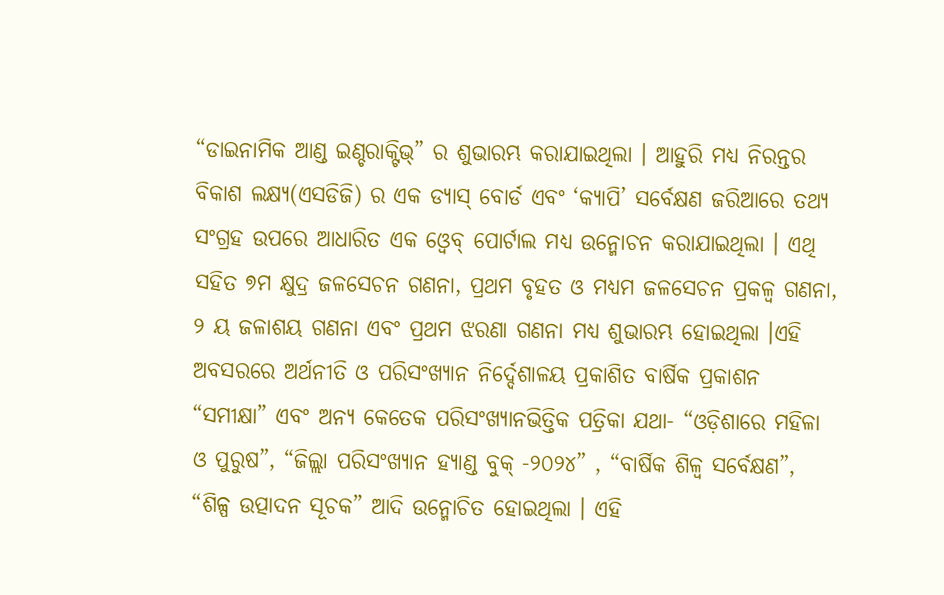“ଡାଇନାମିକ ଆଣ୍ଡ ଇଣ୍ଚରାକ୍ଟିଭ୍” ର ଶୁଭାରମ୍ଭ କରାଯାଇଥିଲା । ଆହୁରି ମଧ୍ୟ ନିରନ୍ତର ବିକାଶ ଲକ୍ଷ୍ୟ(ଏସଡିଜି) ର ଏକ ଡ୍ୟାସ୍ ବୋର୍ଡ ଏବଂ ‘କ୍ୟାପି’ ସର୍ବେକ୍ଷଣ ଜରିଆରେ ତଥ୍ୟ ସଂଗ୍ରହ ଉପରେ ଆଧାରିତ ଏକ ଓ୍ୱେବ୍ ପୋର୍ଟାଲ ମଧ୍ୟ ଉନ୍ମୋଚନ କରାଯାଇଥିଲା । ଏଥି ସହିତ ୭ମ କ୍ଷୁଦ୍ର ଜଳସେଚନ ଗଣନା, ପ୍ରଥମ ବୃହତ ଓ ମଧ୍ୟମ ଜଳସେଚନ ପ୍ରକଳ୍ୱ ଗଣନା, ୨ ୟ ଜଳାଶୟ ଗଣନା ଏବଂ ପ୍ରଥମ ଝରଣା ଗଣନା ମଧ୍ୟ ଶୁଭାରମ୍ଭ ହୋଇଥିଲା ।ଏହି ଅବସରରେ ଅର୍ଥନୀତି ଓ ପରିସଂଖ୍ୟାନ ନିର୍ଦ୍ଦେଶାଳୟ ପ୍ରକାଶିତ ବାର୍ଷିକ ପ୍ରକାଶନ “ସମୀକ୍ଷା” ଏବଂ ଅନ୍ୟ କେତେକ ପରିସଂଖ୍ୟାନଭିତ୍ତିକ ପତ୍ରିକା ଯଥା- “ଓଡ଼ିଶାରେ ମହିଳା ଓ ପୁରୁଷ”, “ଜିଲ୍ଲା ପରିସଂଖ୍ୟାନ ହ୍ୟାଣ୍ଡ ବୁକ୍ -୨୦୨୪” , “ବାର୍ଷିକ ଶିଳ୍ୱ ସର୍ବେକ୍ଷଣ”, “ଶିଳ୍ପ ଉତ୍ପାଦନ ସୂଚକ” ଆଦି ଉନ୍ମୋଚିତ ହୋଇଥିଲା । ଏହି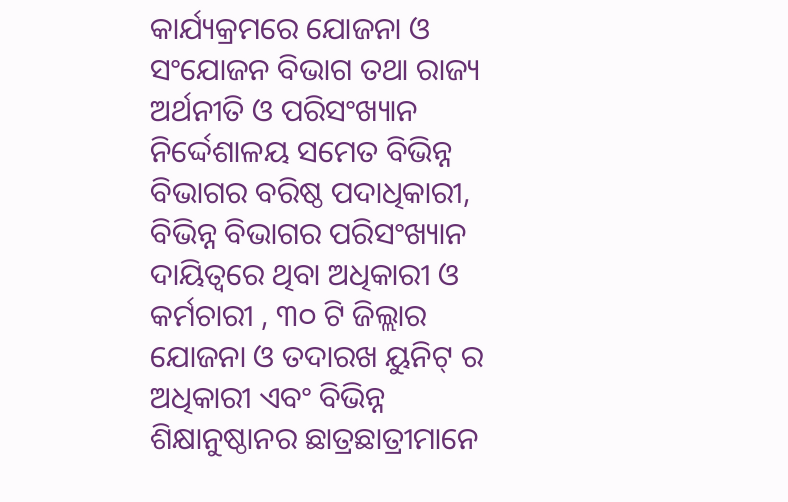କାର୍ଯ୍ୟକ୍ରମରେ ଯୋଜନା ଓ ସଂଯୋଜନ ବିଭାଗ ତଥା ରାଜ୍ୟ ଅର୍ଥନୀତି ଓ ପରିସଂଖ୍ୟାନ ନିର୍ଦ୍ଦେଶାଳୟ ସମେତ ବିଭିନ୍ନ ବିଭାଗର ବରିଷ୍ଠ ପଦାଧିକାରୀ, ବିଭିନ୍ନ ବିଭାଗର ପରିସଂଖ୍ୟାନ ଦାୟିତ୍ୱରେ ଥିବା ଅଧିକାରୀ ଓ କର୍ମଚାରୀ , ୩୦ ଟି ଜିଲ୍ଲାର ଯୋଜନା ଓ ତଦାରଖ ୟୁନିଟ୍ ର ଅଧିକାରୀ ଏବଂ ବିଭିନ୍ନ ଶିକ୍ଷାନୁଷ୍ଠାନର ଛାତ୍ରଛାତ୍ରୀମାନେ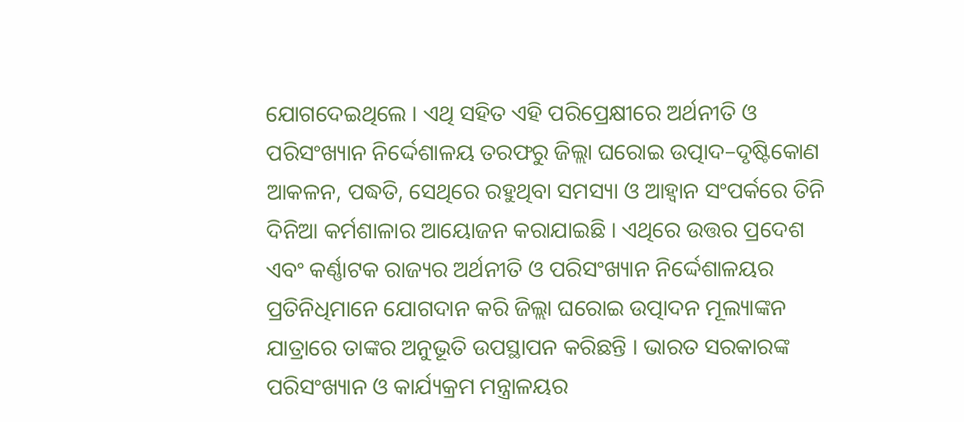ଯୋଗଦେଇଥିଲେ । ଏଥି ସହିତ ଏହି ପରିପ୍ରେକ୍ଷୀରେ ଅର୍ଥନୀତି ଓ ପରିସଂଖ୍ୟାନ ନିର୍ଦ୍ଦେଶାଳୟ ତରଫରୁ ଜିଲ୍ଲା ଘରୋଇ ଉତ୍ପାଦ–ଦୃଷ୍ଟିକୋଣ ଆକଳନ, ପଦ୍ଧତି, ସେଥିରେ ରହୁଥିବା ସମସ୍ୟା ଓ ଆହ୍ୱାନ ସଂପର୍କରେ ତିନି ଦିନିଆ କର୍ମଶାଳାର ଆୟୋଜନ କରାଯାଇଛି । ଏଥିରେ ଉତ୍ତର ପ୍ରଦେଶ ଏବଂ କର୍ଣ୍ଣାଟକ ରାଜ୍ୟର ଅର୍ଥନୀତି ଓ ପରିସଂଖ୍ୟାନ ନିର୍ଦ୍ଦେଶାଳୟର ପ୍ରତିନିଧିମାନେ ଯୋଗଦାନ କରି ଜିଲ୍ଲା ଘରୋଇ ଉତ୍ପାଦନ ମୂଲ୍ୟାଙ୍କନ ଯାତ୍ରାରେ ତାଙ୍କର ଅନୁଭୂତି ଉପସ୍ଥାପନ କରିଛନ୍ତି । ଭାରତ ସରକାରଙ୍କ ପରିସଂଖ୍ୟାନ ଓ କାର୍ଯ୍ୟକ୍ରମ ମନ୍ତ୍ରାଳୟର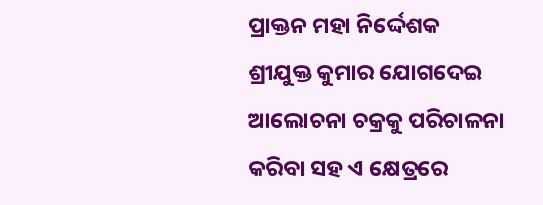ପ୍ରାକ୍ତନ ମହା ନିର୍ଦ୍ଦେଶକ ଶ୍ରୀଯୁକ୍ତ କୁମାର ଯୋଗଦେଇ ଆଲୋଚନା ଚକ୍ରକୁ ପରିଚାଳନା କରିବା ସହ ଏ କ୍ଷେତ୍ରରେ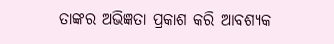ତାଙ୍କର ଅଭିଜ୍ଞତା ପ୍ରକାଶ କରି ଆବଶ୍ୟକ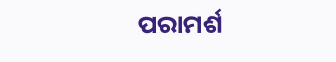ପରାମର୍ଶ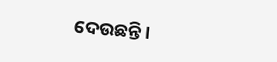ଦେଉଛନ୍ତି ।